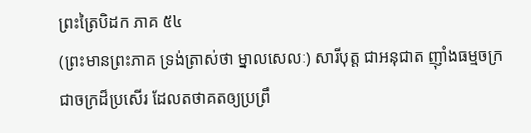ព្រះត្រៃបិដក ភាគ ៥៤
(ព្រះមានព្រះភាគ ទ្រង់ត្រាស់ថា ម្នាលសេលៈ) សារីបុត្ត ជាអនុជាត ញ៉ាំងធម្មចក្រ ជាចក្រដ៏ប្រសើរ ដែលតថាគតឲ្យប្រព្រឹ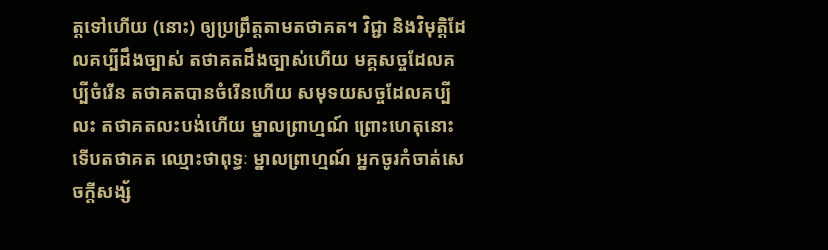ត្តទៅហើយ (នោះ) ឲ្យប្រព្រឹត្តតាមតថាគត។ វិជ្ជា និងវិមុត្តិដែលគប្បីដឹងច្បាស់ តថាគតដឹងច្បាស់ហើយ មគ្គសច្ចដែលគប្បីចំរើន តថាគតបានចំរើនហើយ សមុទយសច្ចដែលគប្បីលះ តថាគតលះបង់ហើយ ម្នាលព្រាហ្មណ៍ ព្រោះហេតុនោះ ទើបតថាគត ឈ្មោះថាពុទ្ធៈ ម្នាលព្រាហ្មណ៍ អ្នកចូរកំចាត់សេចក្តីសង្ស័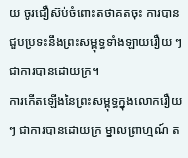យ ចូរជឿស៊ប់ចំពោះតថាគតចុះ ការបានជួបប្រទះនឹងព្រះសម្ពុទ្ធទាំងឡាយរឿយ ៗ ជាការបានដោយក្រ។
ការកើតឡើងនៃព្រះសម្ពុទ្ធក្នុងលោករឿយ ៗ ជាការបានដោយក្រ ម្នាលព្រាហ្មណ៍ ត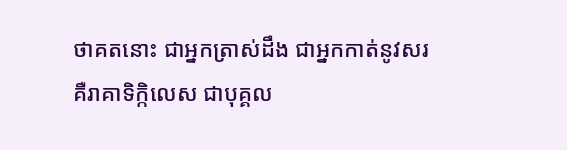ថាគតនោះ ជាអ្នកត្រាស់ដឹង ជាអ្នកកាត់នូវសរ គឺរាគាទិក្កិលេស ជាបុគ្គល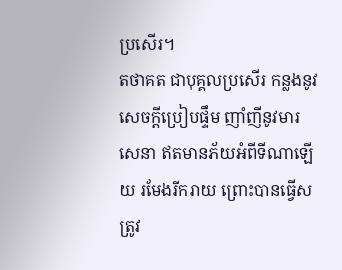ប្រសើរ។
តថាគត ជាបុគ្គលប្រសើរ កន្លងនូវសេចក្តីប្រៀបផ្ទឹម ញាំញីនូវមារសេនា ឥតមានភ័យអំពីទីណាឡើយ រមែងរីករាយ ព្រោះបានធ្វើសត្រូវ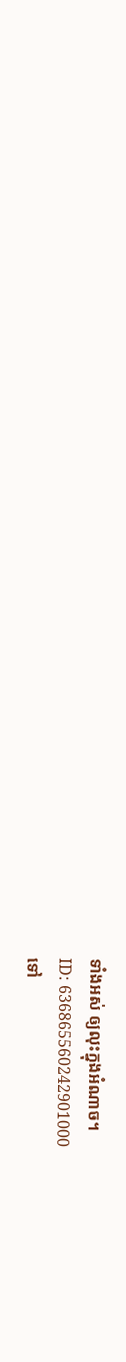ទាំងអស់ ឲ្យលុះក្នុងអំណាច។
ID: 636865560242901000
ទៅ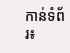កាន់ទំព័រ៖